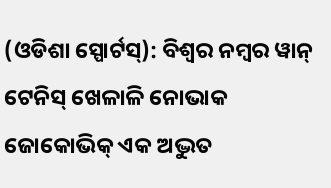(ଓଡିଶା ସ୍ପୋର୍ଟସ୍): ବିଶ୍ୱର ନମ୍ବର ୱାନ୍ ଟେନିସ୍ ଖେଳାଳି ନୋଭାକ ଜୋକୋଭିକ୍ ଏକ ଅଦ୍ଭୁତ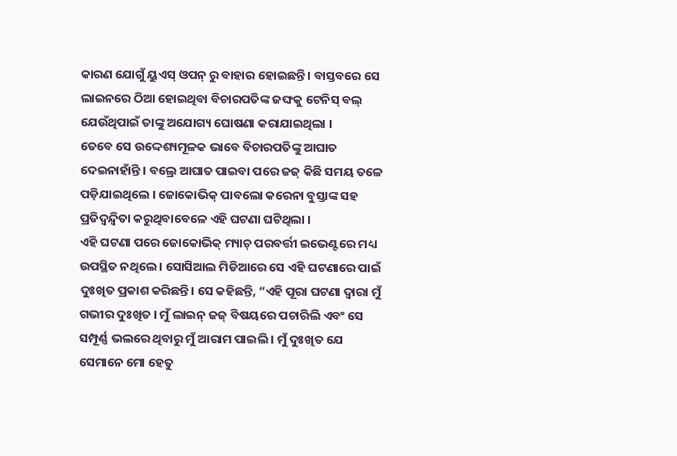କାରଣ ଯୋଗୁଁ ୟୁଏସ୍ ଓପନ୍ ରୁ ବାହାର ହୋଇଛନ୍ତି । ବାସ୍ତବରେ ସେ ଲାଇନରେ ଠିଆ ହୋଇଥିବା ବିଚାରପତିଙ୍କ ଜଙ୍ଘକୁ ଟେନିସ୍ ବଲ୍ ଯେଉଁଥିପାଇଁ ତାଙ୍କୁ ଅଯୋଗ୍ୟ ଘୋଷଣା କରାଯାଇଥିଲା ।
ତେବେ ସେ ଉଦ୍ଦେଶ୍ୟମୂଳକ ଭାବେ ବିଚାରପତିଙ୍କୁ ଆଘାତ ଦେଇନାହାଁନ୍ତି । ବଲ୍ରେ ଆଘାତ ପାଇବା ପରେ ଜଜ୍ କିଛି ସମୟ ତଳେ ପଡ଼ିଯାଇଥିଲେ । ଜୋକୋଭିକ୍ ପାବଲୋ କରେନା ବୁସ୍ତାଙ୍କ ସହ ପ୍ରତିଦ୍ୱନ୍ଦ୍ୱିତା କରୁଥିବାବେଳେ ଏହି ଘଟଣା ଘଟିଥିଲା ।
ଏହି ଘଟଣା ପରେ ଜୋକୋଭିକ୍ ମ୍ୟାଚ୍ ପରବର୍ତ୍ତୀ ଇଭେଣ୍ଟରେ ମଧ୍ୟ ଉପସ୍ଥିତ ନଥିଲେ । ସୋସିଆଲ ମିଡିଆରେ ସେ ଏହି ଘଟଣାରେ ପାଇଁ ଦୁଃଖିତ ପ୍ରକାଶ କରିଛନ୍ତି। ସେ କହିଛନ୍ତି, “ଏହି ପୂରା ଘଟଣା ଦ୍ୱାରା ମୁଁ ଗଭୀର ଦୁଃଖିତ । ମୁଁ ଲାଇନ୍ ଜଜ୍ ବିଷୟରେ ପଚାରିଲି ଏବଂ ସେ ସମ୍ପୂର୍ଣ୍ଣ ଭଲରେ ଥିବାରୁ ମୁଁ ଆରାମ ପାଇଲି । ମୁଁ ଦୁଃଖିତ ଯେ ସେମାନେ ମୋ ହେତୁ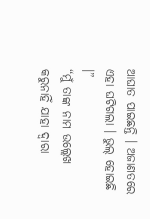ଆଘାତ ପାଇଛନ୍ତି । ଅଜାଣତରେ ଏହା ଘଟିଗଲା । ଭୁଲ୍ ହୋଇଛି ।”
“ମୁଁ ତାଙ୍କ ନାମ ଉଲ୍ଲେଖ କରୁନାହିଁ ଯାହା ଦ୍ୱାରା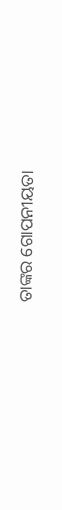ତାଙ୍କର ଗୋପନୀୟତା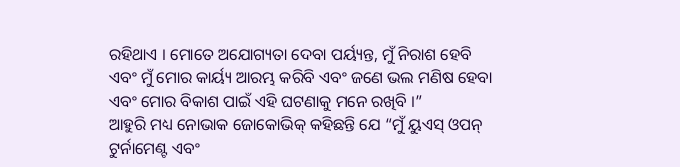ରହିଥାଏ । ମୋତେ ଅଯୋଗ୍ୟତା ଦେବା ପର୍ୟ୍ୟନ୍ତ, ମୁଁ ନିରାଶ ହେବି ଏବଂ ମୁଁ ମୋର କାର୍ୟ୍ୟ ଆରମ୍ଭ କରିବି ଏବଂ ଜଣେ ଭଲ ମଣିଷ ହେବା ଏବଂ ମୋର ବିକାଶ ପାଇଁ ଏହି ଘଟଣାକୁ ମନେ ରଖିବି ।”
ଆହୁରି ମଧ୍ୟ ନୋଭାକ ଜୋକୋଭିକ୍ କହିଛନ୍ତି ଯେ “ମୁଁ ୟୁଏସ୍ ଓପନ୍ ଟୁର୍ନାମେଣ୍ଟ ଏବଂ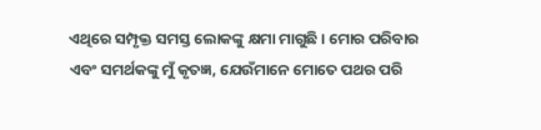ଏଥିରେ ସମ୍ପୃକ୍ତ ସମସ୍ତ ଲୋକଙ୍କୁ କ୍ଷମା ମାଗୁଛି । ମୋର ପରିବାର ଏବଂ ସମର୍ଥକଙ୍କୁ ମୁଁ କୃତଜ୍ଞ, ଯେଉଁମାନେ ମୋତେ ପଥର ପରି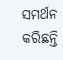ସମର୍ଥନ କରିଛନ୍ତି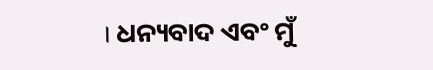। ଧନ୍ୟବାଦ ଏବଂ ମୁଁ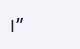।”